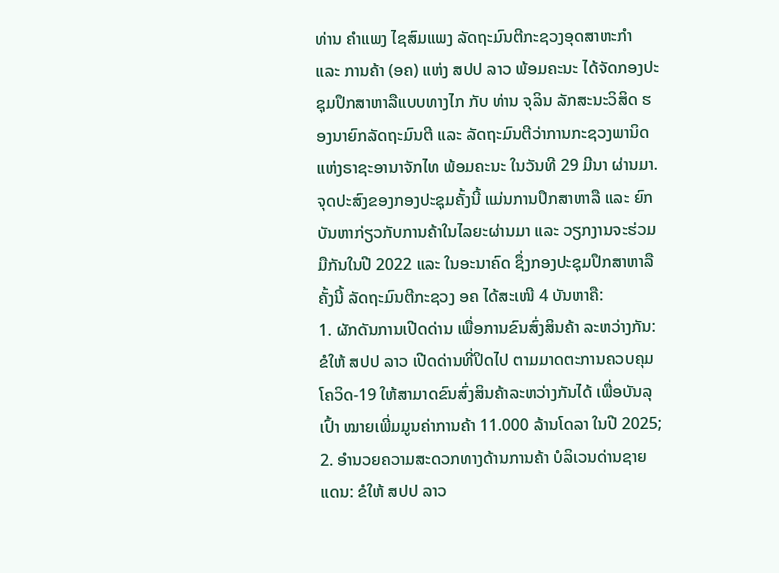ທ່ານ ຄໍາແພງ ໄຊສົມແພງ ລັດຖະມົນຕີກະຊວງອຸດສາຫະກຳ ແລະ ການຄ້າ (ອຄ) ແຫ່ງ ສປປ ລາວ ພ້ອມຄະນະ ໄດ້ຈັດກອງປະຊຸມປຶກສາຫາລືແບບທາງໄກ ກັບ ທ່ານ ຈຸລິນ ລັກສະນະວິສິດ ຮອງນາຍົກລັດຖະມົນຕີ ແລະ ລັດຖະມົນຕີວ່າການກະຊວງພານິດ ແຫ່ງຣາຊະອານາຈັກໄທ ພ້ອມຄະນະ ໃນວັນທີ 29 ມີນາ ຜ່ານມາ.
ຈຸດປະສົງຂອງກອງປະຊຸມຄັ້ງນີ້ ແມ່ນການປຶກສາຫາລື ແລະ ຍົກບັນຫາກ່ຽວກັບການຄ້າໃນໄລຍະຜ່ານມາ ແລະ ວຽກງານຈະຮ່ວມມືກັນໃນປີ 2022 ແລະ ໃນອະນາຄົດ ຊຶ່ງກອງປະຊຸມປຶກສາຫາລືຄັ້ງນີ້ ລັດຖະມົນຕີກະຊວງ ອຄ ໄດ້ສະເໜີ 4 ບັນຫາຄື:
1. ຜັກດັນການເປີດດ່ານ ເພື່ອການຂົນສົ່ງສິນຄ້າ ລະຫວ່າງກັນ: ຂໍໃຫ້ ສປປ ລາວ ເປີດດ່ານທີ່ປິດໄປ ຕາມມາດຕະການຄວບຄຸມໂຄວິດ-19 ໃຫ້ສາມາດຂົນສົ່ງສິນຄ້າລະຫວ່າງກັນໄດ້ ເພື່ອບັນລຸເປົ້າ ໝາຍເພີ່ມມູນຄ່າການຄ້າ 11.000 ລ້ານໂດລາ ໃນປີ 2025;
2. ອໍານວຍຄວາມສະດວກທາງດ້ານການຄ້າ ບໍລິເວນດ່ານຊາຍແດນ: ຂໍໃຫ້ ສປປ ລາວ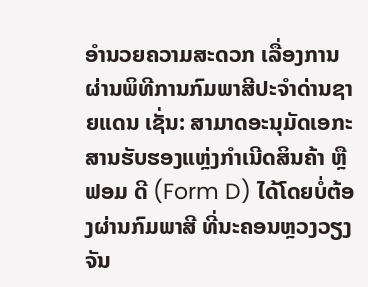ອຳນວຍຄວາມສະດວກ ເລື່ອງການຜ່ານພິທີການກົມພາສີປະຈຳດ່ານຊາຍແດນ ເຊັ່ນ: ສາມາດອະນຸມັດເອກະສານຮັບຮອງແຫຼ່ງກຳເນີດສິນຄ້າ ຫຼື ຟອມ ດີ (Form D) ໄດ້ໂດຍບໍ່ຕ້ອງຜ່ານກົມພາສີ ທີ່ນະຄອນຫຼວງວຽງຈັນ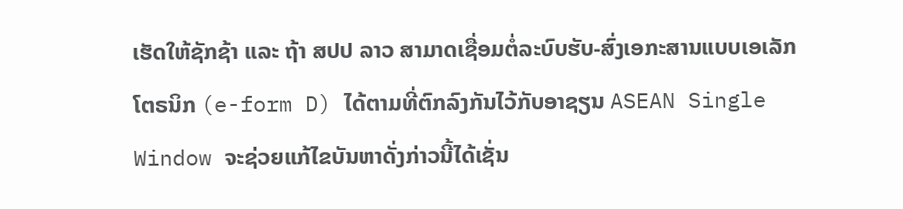ເຮັດໃຫ້ຊັກຊ້າ ແລະ ຖ້າ ສປປ ລາວ ສາມາດເຊື່ອມຕໍ່ລະບົບຮັບ-ສົ່ງເອກະສານແບບເອເລັກໂຕຣນິກ (e-form D) ໄດ້ຕາມທີ່ຕົກລົງກັນໄວ້ກັບອາຊຽນ ASEAN Single Window ຈະຊ່ວຍແກ້ໄຂບັນຫາດັ່ງກ່າວນີ້ໄດ້ເຊັ່ນ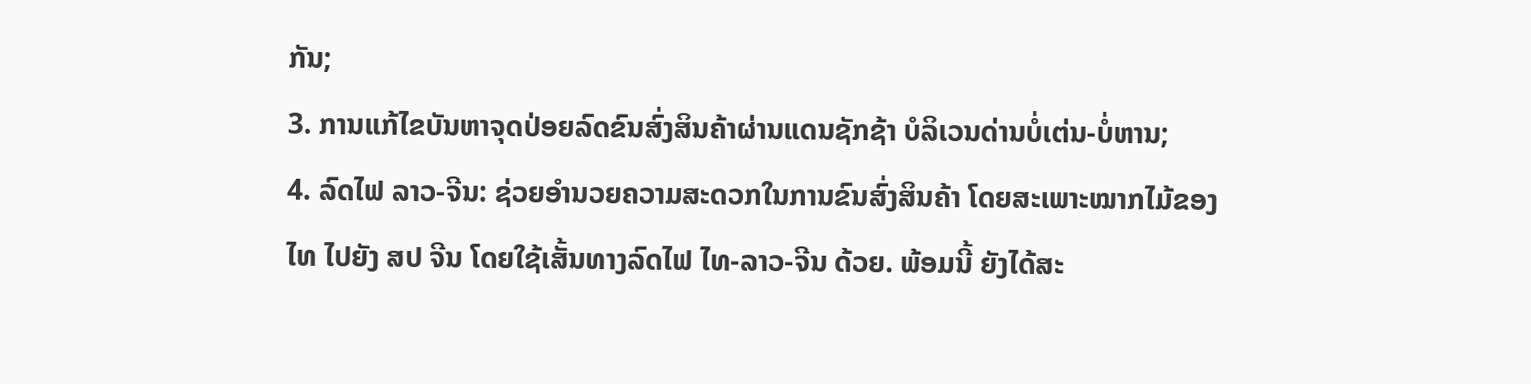ກັນ;
3. ການແກ້ໄຂບັນຫາຈຸດປ່ອຍລົດຂົນສົ່ງສິນຄ້າຜ່ານແດນຊັກຊ້າ ບໍລິເວນດ່ານບໍ່ເຕ່ນ-ບໍ່ຫານ;
4. ລົດໄຟ ລາວ-ຈີນ: ຊ່ວຍອຳນວຍຄວາມສະດວກໃນການຂົນສົ່ງສິນຄ້າ ໂດຍສະເພາະໝາກໄມ້ຂອງໄທ ໄປຍັງ ສປ ຈີນ ໂດຍໃຊ້ເສັ້ນທາງລົດໄຟ ໄທ-ລາວ-ຈີນ ດ້ວຍ. ພ້ອມນີ້ ຍັງໄດ້ສະ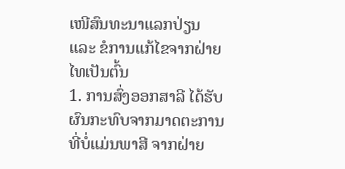ເໜີສົນທະນາແລກປ່ຽນ ແລະ ຂໍການແກ້ໄຂຈາກຝ່າຍໄທເປັນຕົ້ນ
1. ການສົ່ງອອກສາລີ ໄດ້ຮັບຜົນກະທົບຈາກມາດຕະການທີ່ບໍ່ແມ່ນພາສີ ຈາກຝ່າຍ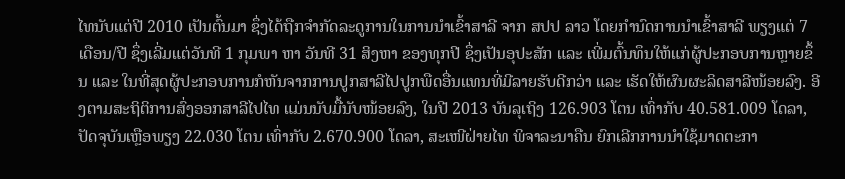ໄທນັບແຕ່ປີ 2010 ເປັນຕົ້ນມາ ຊຶ່ງໄດ້ຖືກຈໍາກັດລະດູການໃນການນໍາເຂົ້າສາລີ ຈາກ ສປປ ລາວ ໂດຍກໍານົດການນຳເຂົ້າສາລີ ພຽງແຕ່ 7 ເດືອນ/ປີ ຊຶ່ງເລີ່ມແຕ່ວັນທີ 1 ກຸມພາ ຫາ ວັນທີ 31 ສິງຫາ ຂອງທຸກປີ ຊຶ່ງເປັນອຸປະສັກ ແລະ ເພີ່ມຕົ້ນທຶນໃຫ້ແກ່ຜູ້ປະກອບການຫຼາຍຂຶ້ນ ແລະ ໃນທີ່ສຸດຜູ້ປະກອບການກໍຫັນຈາກການປູກສາລີໄປປູກພືດອື່ນແທນທີ່ມີລາຍຮັບດີກວ່າ ແລະ ເຮັດໃຫ້ຜົນຜະລິດສາລີໜ້ອຍລົງ. ອີງຕາມສະຖິຕິການສົ່ງອອກສາລີໄປໄທ ແມ່ນນັບມື້ນັບໜ້ອຍລົງ, ໃນປີ 2013 ບັນລຸເຖິງ 126.903 ໂຕນ ເທົ່າກັບ 40.581.009 ໂດລາ, ປັດຈຸບັນເຫຼືອພຽງ 22.030 ໂຕນ ເທົ່າກັບ 2.670.900 ໂດລາ, ສະເໜີຝ່າຍໄທ ພິຈາລະນາຄືນ ຍົກເລີກການນຳໃຊ້ມາດຕະກາ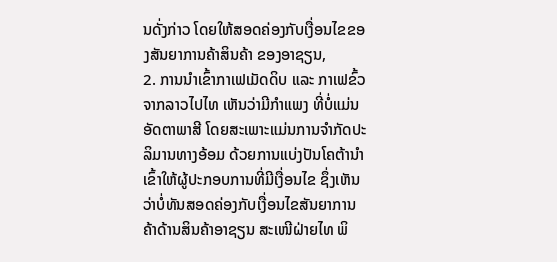ນດັ່ງກ່າວ ໂດຍໃຫ້ສອດຄ່ອງກັບເງື່ອນໄຂຂອງສັນຍາການຄ້າສິນຄ້າ ຂອງອາຊຽນ,
2. ການນໍາເຂົ້າກາເຟເມັດດິບ ແລະ ກາເຟຂົ້ວ ຈາກລາວໄປໄທ ເຫັນວ່າມີກຳແພງ ທີ່ບໍ່ແມ່ນອັດຕາພາສີ ໂດຍສະເພາະແມ່ນການຈຳກັດປະລິມານທາງອ້ອມ ດ້ວຍການແບ່ງປັນໂຄຕ້ານຳເຂົ້າໃຫ້ຜູ້ປະກອບການທີ່ມີເງື່ອນໄຂ ຊຶ່ງເຫັນວ່າບໍ່ທັນສອດຄ່ອງກັບເງື່ອນໄຂສັນຍາການຄ້າດ້ານສິນຄ້າອາຊຽນ ສະເໜີຝ່າຍໄທ ພິ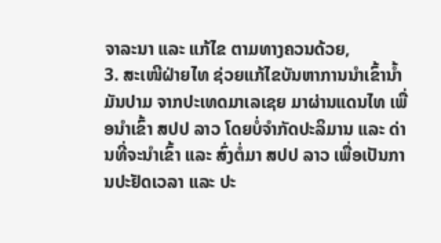ຈາລະນາ ແລະ ແກ້ໄຂ ຕາມທາງຄວນດ້ວຍ,
3. ສະເໜີຝ່າຍໄທ ຊ່ວຍແກ້ໄຂບັນຫາການນຳເຂົ້ານໍ້າມັນປາມ ຈາກປະເທດມາເລເຊຍ ມາຜ່ານແດນໄທ ເພື່ອນຳເຂົ້າ ສປປ ລາວ ໂດຍບໍ່ຈຳກັດປະລິມານ ແລະ ດ່ານທີ່ຈະນຳເຂົ້າ ແລະ ສົ່ງຕໍ່ມາ ສປປ ລາວ ເພື່ອເປັນການປະຢັດເວລາ ແລະ ປະ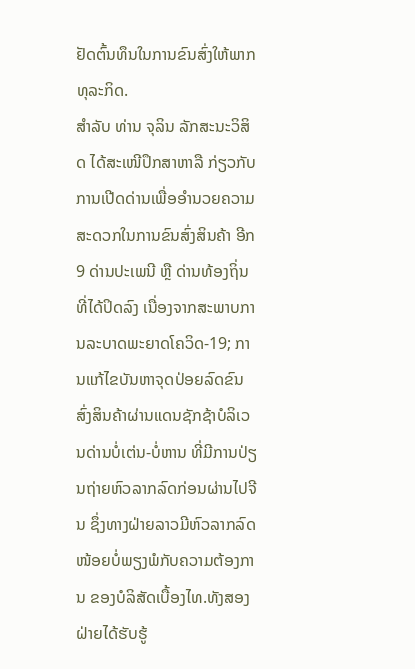ຢັດຕົ້ນທຶນໃນການຂົນສົ່ງໃຫ້ພາກທຸລະກິດ.
ສໍາລັບ ທ່ານ ຈຸລິນ ລັກສະນະວິສິດ ໄດ້ສະເໜີປຶກສາຫາລື ກ່ຽວກັບການເປີດດ່ານເພື່ອອໍານວຍຄວາມສະດວກໃນການຂົນສົ່ງສິນຄ້າ ອີກ 9 ດ່ານປະເພນີ ຫຼື ດ່ານທ້ອງຖິ່ນທີ່ໄດ້ປິດລົງ ເນື່ອງຈາກສະພາບການລະບາດພະຍາດໂຄວິດ-19; ການແກ້ໄຂບັນຫາຈຸດປ່ອຍລົດຂົນສົ່ງສິນຄ້າຜ່ານແດນຊັກຊ້າບໍລິເວນດ່ານບໍ່ເຕ່ນ-ບໍ່ຫານ ທີ່ມີການປ່ຽນຖ່າຍຫົວລາກລົດກ່ອນຜ່ານໄປຈີນ ຊຶ່ງທາງຝ່າຍລາວມີຫົວລາກລົດໜ້ອຍບໍ່ພຽງພໍກັບຄວາມຕ້ອງການ ຂອງບໍລິສັດເບື້ອງໄທ.ທັງສອງຝ່າຍໄດ້ຮັບຮູ້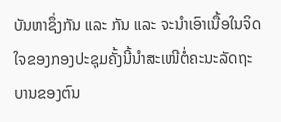ບັນຫາຊຶ່ງກັນ ແລະ ກັນ ແລະ ຈະນໍາເອົາເນື້ອໃນຈິດໃຈຂອງກອງປະຊຸມຄັ້ງນີ້ນໍາສະເໜີຕໍ່ຄະນະລັດຖະບານຂອງຕົນ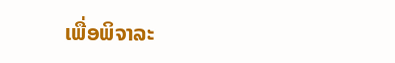ເພື່ອພິຈາລະ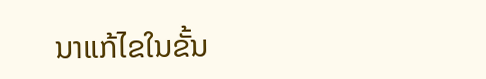ນາແກ້ໄຂໃນຂັ້ນ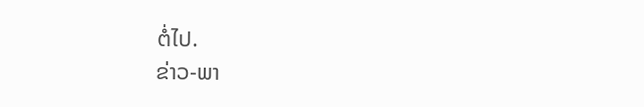ຕໍ່ໄປ.
ຂ່າວ-ພາ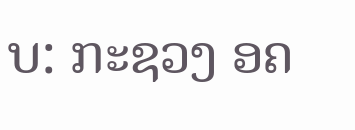ບ: ກະຊວງ ອຄ